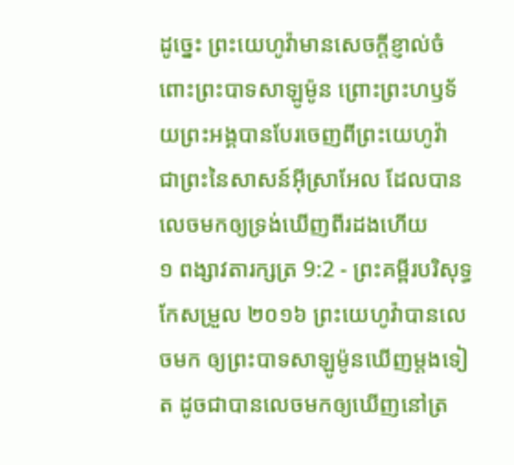ដូច្នេះ ព្រះយេហូវ៉ាមានសេចក្ដីខ្ញាល់ចំពោះព្រះបាទសាឡូម៉ូន ព្រោះព្រះហឫទ័យព្រះអង្គបានបែរចេញពីព្រះយេហូវ៉ា ជាព្រះនៃសាសន៍អ៊ីស្រាអែល ដែលបានលេចមកឲ្យទ្រង់ឃើញពីរដងហើយ
១ ពង្សាវតារក្សត្រ 9:2 - ព្រះគម្ពីរបរិសុទ្ធកែសម្រួល ២០១៦ ព្រះយេហូវ៉ាបានលេចមក ឲ្យព្រះបាទសាឡូម៉ូនឃើញម្តងទៀត ដូចជាបានលេចមកឲ្យឃើញនៅត្រ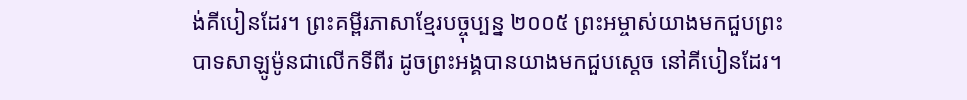ង់គីបៀនដែរ។ ព្រះគម្ពីរភាសាខ្មែរបច្ចុប្បន្ន ២០០៥ ព្រះអម្ចាស់យាងមកជួបព្រះបាទសាឡូម៉ូនជាលើកទីពីរ ដូចព្រះអង្គបានយាងមកជួបស្ដេច នៅគីបៀនដែរ។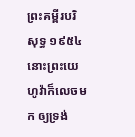ព្រះគម្ពីរបរិសុទ្ធ ១៩៥៤ នោះព្រះយេហូវ៉ាក៏លេចមក ឲ្យទ្រង់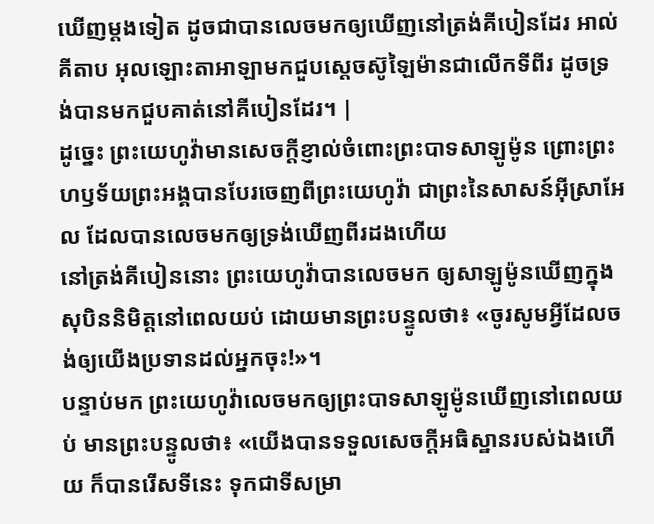ឃើញម្តងទៀត ដូចជាបានលេចមកឲ្យឃើញនៅត្រង់គីបៀនដែរ អាល់គីតាប អុលឡោះតាអាឡាមកជួបស្តេចស៊ូឡៃម៉ានជាលើកទីពីរ ដូចទ្រង់បានមកជួបគាត់នៅគីបៀនដែរ។ |
ដូច្នេះ ព្រះយេហូវ៉ាមានសេចក្ដីខ្ញាល់ចំពោះព្រះបាទសាឡូម៉ូន ព្រោះព្រះហឫទ័យព្រះអង្គបានបែរចេញពីព្រះយេហូវ៉ា ជាព្រះនៃសាសន៍អ៊ីស្រាអែល ដែលបានលេចមកឲ្យទ្រង់ឃើញពីរដងហើយ
នៅត្រង់គីបៀននោះ ព្រះយេហូវ៉ាបានលេចមក ឲ្យសាឡូម៉ូនឃើញក្នុងសុបិននិមិត្តនៅពេលយប់ ដោយមានព្រះបន្ទូលថា៖ «ចូរសូមអ្វីដែលចង់ឲ្យយើងប្រទានដល់អ្នកចុះ!»។
បន្ទាប់មក ព្រះយេហូវ៉ាលេចមកឲ្យព្រះបាទសាឡូម៉ូនឃើញនៅពេលយប់ មានព្រះបន្ទូលថា៖ «យើងបានទទួលសេចក្ដីអធិស្ឋានរបស់ឯងហើយ ក៏បានរើសទីនេះ ទុកជាទីសម្រា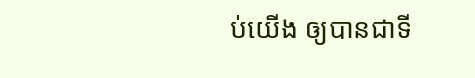ប់យើង ឲ្យបានជាទី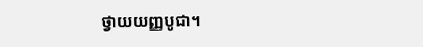ថ្វាយយញ្ញបូជា។